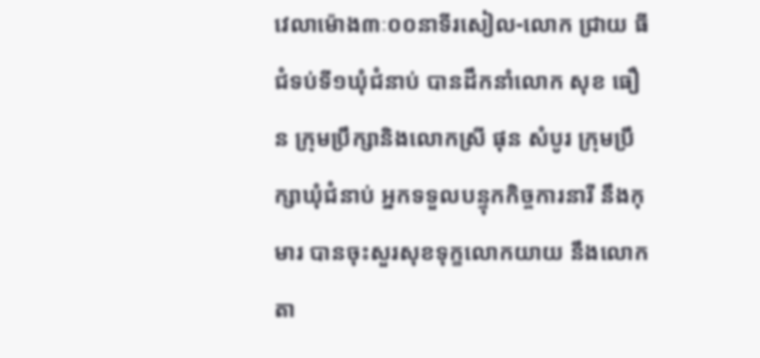វេលាម៉ោង៣ៈ០០នាទីរសៀល-លោក ជ្រាយ ធី ជំទប់ទី១ឃុំជំនាប់ បានដឹកនាំលោក សុខ ធឿន ក្រុមប្រឹក្សានិងលោកស្រី ផុន សំបូរ ក្រុមប្រឹក្សាឃុំជំនាប់ អ្នកទទួលបន្ទុកកិច្ចការនារី នឹងកុមារ បានចុះសួរសុខទុក្ខលោកយាយ នឹងលោកតា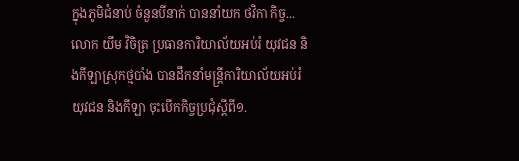ក្នុងភូមិជំនាប់ ចំនួនបីនាក់ បាននាំយក ថវិកា កិច្ច...
លោក យឹម វិចិត្រ ប្រធានការិយាល័យអប់រំ យុវជន និងកីឡាស្រុកថ្មបាំង បានដឹកនាំមន្ត្រីការិយាល័យអប់រំ យុវជន និងកីឡា ចុះបើកកិច្ចប្រជុំស្តីពី១.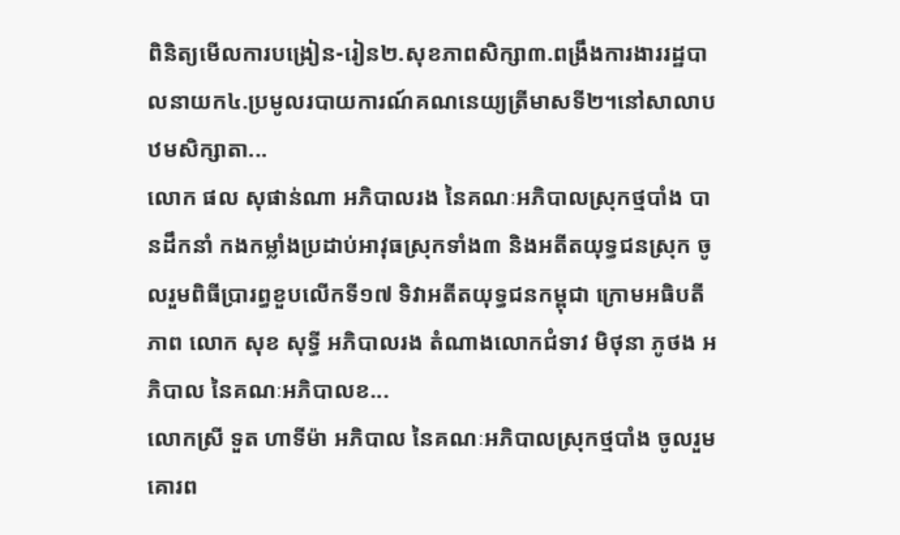ពិនិត្យមើលការបង្រៀន-រៀន២.សុខភាពសិក្សា៣.ពង្រឹងការងាររដ្ឋបាលនាយក៤.ប្រមូលរបាយការណ៍គណនេយ្យត្រីមាសទី២។នៅសាលាបឋមសិក្សាតា...
លោក ផល សុផាន់ណា អភិបាលរង នៃគណៈអភិបាលស្រុកថ្មបាំង បានដឹកនាំ កងកម្លាំងប្រដាប់អាវុធស្រុកទាំង៣ និងអតីតយុទ្ធជនស្រុក ចូលរួមពិធីប្រារព្ធខួបលើកទី១៧ ទិវាអតីតយុទ្ធជនកម្ពុជា ក្រោមអធិបតីភាព លោក សុខ សុទ្ធី អភិបាលរង តំណាងលោកជំទាវ មិថុនា ភូថង អភិបាល នៃគណៈអភិបាលខ...
លោកស្រី ទួត ហាទីម៉ា អភិបាល នៃគណៈអភិបាលស្រុកថ្មបាំង ចូលរួមគោរព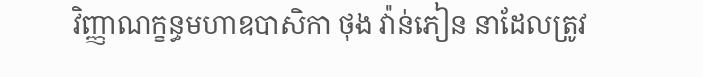វិញ្ញាណក្ខន្ធមហាឧបាសិកា ថុង វ៉ាន់ភៀន នាដែលត្រូវ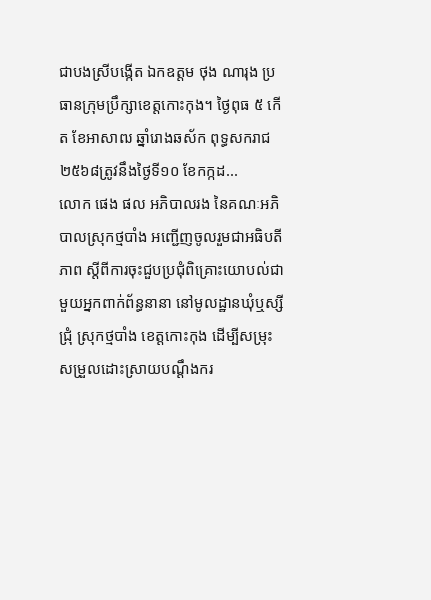ជាបងស្រីបង្កើត ឯកឧត្តម ថុង ណារុង ប្រធានក្រុមប្រឹក្សាខេត្តកោះកុង។ ថ្ងៃពុធ ៥ កើត ខែអាសាឍ ឆ្នាំរោងឆស័ក ពុទ្ធសករាជ ២៥៦៨ត្រូវនឹងថ្ងៃទី១០ ខែកក្កដ...
លោក ផេង ផល អភិបាលរង នៃគណៈអភិបាលស្រុកថ្មបាំង អញ្ជើញចូលរួមជាអធិបតីភាព ស្ដីពីការចុះជួបប្រជុំពិគ្រោះយោបល់ជាមួយអ្នកពាក់ព័ន្ធនានា នៅមូលដ្ឋានឃុំឬស្សីជ្រុំ ស្រុកថ្មបាំង ខេត្តកោះកុង ដើម្បីសម្រុះសម្រួលដោះស្រាយបណ្ដឹងករ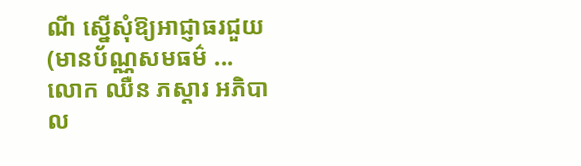ណី ស្នើសុំឱ្យអាជ្ញាធរជួយ (មានប័ណ្ណសមធម៌ ...
លោក ឈឺន ភស្តារ អភិបាល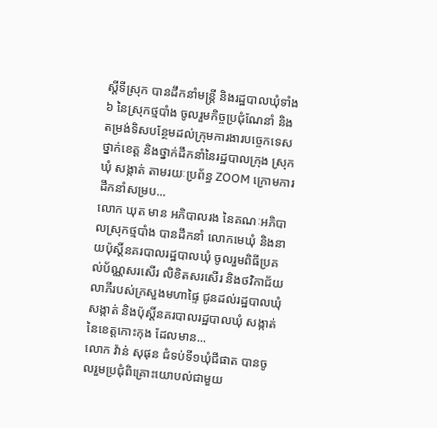ស្តីទីស្រុក បានដឹកនាំមន្រ្តី និងរដ្ឋបាលឃុំទាំង៦ នៃស្រុកថ្មបាំង ចូលរួមកិច្ចប្រជុំណែនាំ និងតម្រង់ទិសបន្ថែមដល់ក្រុមការងារបច្ចេកទេសថ្នាក់ខេត្ត និងថ្នាក់ដឹកនាំនៃរដ្ឋបាលក្រុង ស្រុក ឃុំ សង្កាត់ តាមរយៈប្រព័ន្ធ ZOOM ក្រោមការដឹកនាំសម្រប...
លោក ឃុត មាន អភិបាលរង នៃគណៈអភិបាលស្រុកថ្មបាំង បានដឹកនាំ លោកមេឃុំ និងនាយប៉ុស្តិ៍នគរបាលរដ្ឋបាលឃុំ ចូលរួមពិធីប្រគល់ប័ណ្ណសរសើរ លិខិតសរសើរ និងថវិកាជ័យលាភីរបស់ក្រសួងមហាផ្ទៃ ជូនដល់រដ្ឋបាលឃុំ សង្កាត់ និងប៉ុស្តិ៍នគរបាលរដ្ឋបាលឃុំ សង្កាត់ នៃខេត្តកោះកុង ដែលមាន...
លោក វ៉ាន់ សុផុន ជំទប់ទី១ឃុំជីផាត បានចូលរួមប្រជុំពិគ្រោះយោបល់ជាមួយ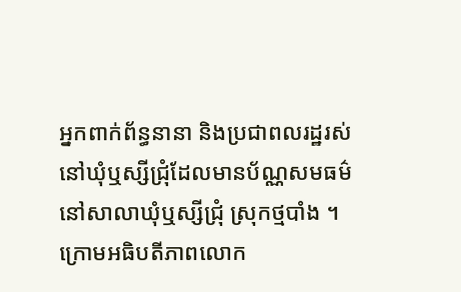អ្នកពាក់ព័ន្ធនានា និងប្រជាពលរដ្ឋរស់នៅឃុំឬស្សីជ្រុំដែលមានប័ណ្ណសមធម៌ នៅសាលាឃុំឬស្សីជ្រុំ ស្រុកថ្មបាំង ។ក្រោមអធិបតីភាពលោក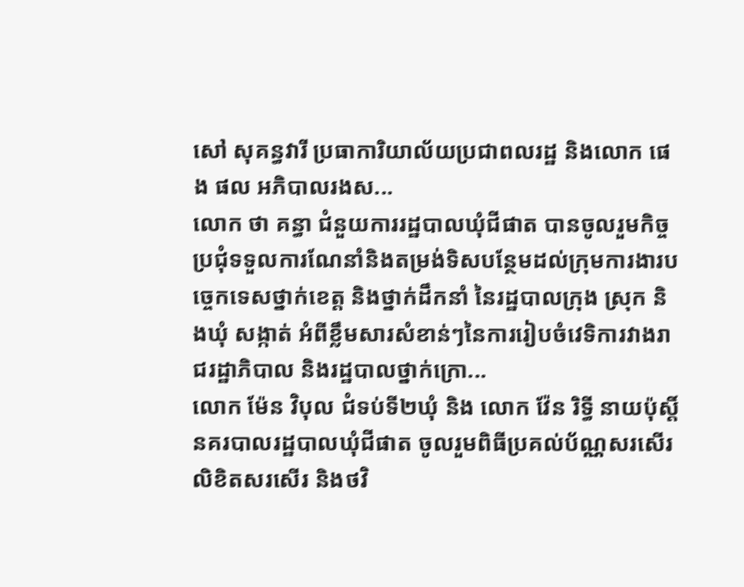សៅ សុគន្ធវារី ប្រធាការិយាល័យប្រជាពលរដ្ឋ និងលោក ផេង ផល អភិបាលរងស...
លោក ថា គន្ធា ជំនួយការរដ្ឋបាលឃុំជីផាត បានចូលរួមកិច្ចប្រជុំទទួលការណែនាំនិងតម្រង់ទិសបន្ថែមដល់ក្រុមការងារបច្ចេកទេសថ្នាក់ខេត្ត និងថ្នាក់ដឹកនាំ នៃរដ្ឋបាលក្រុង ស្រុក និងឃុំ សង្កាត់ អំពីខ្លឹមសារសំខាន់ៗនៃការរៀបចំវេទិការវាងរាជរដ្ឋាភិបាល និងរដ្ឋបាលថ្នាក់ក្រោ...
លោក ម៉ែន វិបុល ជំទប់ទី២ឃុំ និង លោក វ៉ែន រិទ្ធី នាយប៉ុស្តិ៍នគរបាលរដ្ឋបាលឃុំជីផាត ចូលរួមពិធីប្រគល់ប័ណ្ណសរសើរ លិខិតសរសើរ និងថវិ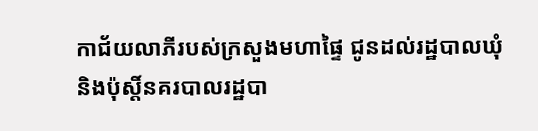កាជ័យលាភីរបស់ក្រសួងមហាផ្ទៃ ជូនដល់រដ្ឋបាលឃុំ និងប៉ុស្តិ៍នគរបាលរដ្ឋបា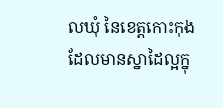លឃុំ នៃខេត្តកោះកុង ដែលមានស្នាដៃល្អក្នុ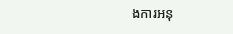ងការអនុ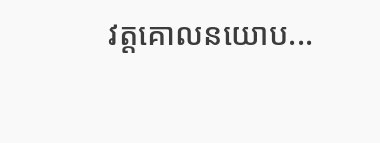វត្តគោលនយោប...